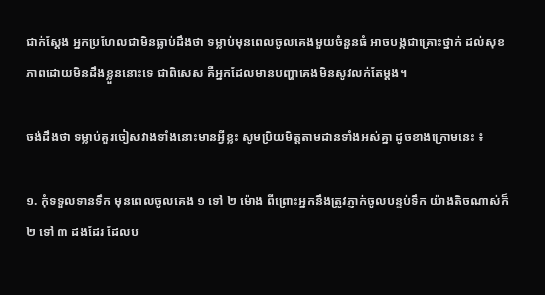ជាក់ស្តែង អ្នកប្រហែលជាមិនធ្លាប់ដឹងថា ទម្លាប់មុនពេលចូលគេងមួយចំនួនធំ អាចបង្កជាគ្រោះថ្នាក់ ដល់សុខភាពដោយមិនដឹងខ្លួននោះទេ ជាពិសេស គឺអ្នកដែលមានបញ្ហាគេងមិនសូវលក់តែម្តង។

ចង់ដឹងថា ទម្លាប់គួរចៀសវាងទាំងនោះមានអ្វីខ្លះ សូមប្រិយមិត្តតាមដានទាំងអស់គ្នា ដូចខាងក្រោមនេះ ៖

១. កុំទទួលទានទឹក មុនពេលចូលគេង ១ ទៅ ២ ម៉ោង ពីព្រោះអ្នកនឹងត្រូវភ្ញាក់ចូលបន្ទប់ទឹក យ៉ាងតិចណាស់ក៏ ២ ទៅ ៣ ដងដែរ ដែលប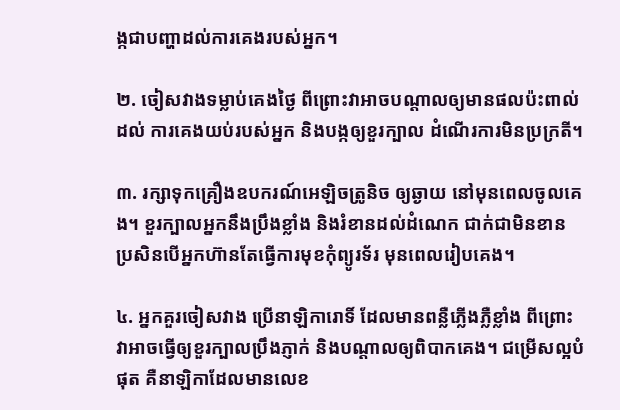ង្កជាបញ្ហាដល់ការគេងរបស់អ្នក។

២. ចៀសវាងទម្លាប់គេងថ្ងៃ ពីព្រោះវាអាចបណ្តាលឲ្យមានផលប៉ះពាល់ដល់ ការគេងយប់របស់អ្នក និងបង្កឲ្យខួរក្បាល ដំណើរការមិនប្រក្រតី។

៣. រក្សាទុកគ្រឿងឧបករណ៍អេឡិចត្រូនិច ឲ្យឆ្ងាយ នៅមុនពេលចូលគេង។ ខួរក្បាលអ្នកនឹងប្រឹងខ្លាំង និងរំខានដល់ដំណេក ជាក់ជាមិនខាន ប្រសិនបើអ្នកហ៊ានតែធ្វើការមុខកុំព្យូរទ័រ មុនពេលរៀបគេង។

៤. អ្នកគួរចៀសវាង ប្រើនាឡិការោទិ៍ ដែលមានពន្លឺភ្លើងភ្លឺខ្លាំង ពីព្រោះវាអាចធ្វើឲ្យខួរក្បាលប្រឹងភ្ញាក់ និងបណ្តាលឲ្យពិបាកគេង។ ជម្រើសល្អបំផុត គឺនាឡិកាដែលមានលេខ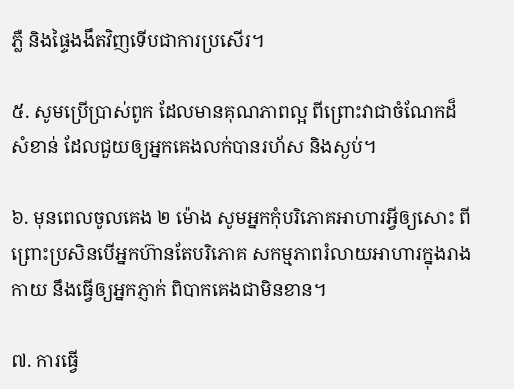ភ្លឺ និងផ្ទៃងងឹតវិញទើបជាការប្រសើរ។

៥. សូមប្រើប្រាស់ពូក ដែលមានគុណភាពល្អ ពីព្រោះវាជាចំណែកដ៏សំខាន់ ដែលជួយឲ្យអ្នកគេងលក់បានរហ័ស និងស្ងប់។

៦. មុនពេលចូលគេង ២ ម៉ោង សូមអ្នកកុំបរិភោគអាហារអ្វីឲ្យសោះ ពីព្រោះប្រសិនបើអ្នកហ៊ានតែបរិភោគ សកម្មភាពរំលាយអាហារក្នុងរាងកាយ នឹងធ្វើឲ្យអ្នកភ្ញាក់ ពិបាកគេងជាមិនខាន។

៧. ការធ្វើ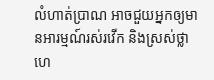លំហាត់ប្រាណ អាចជួយអ្នកឲ្យមានអារម្មណ៍រស់រវើក និងស្រស់ថ្លា ហេ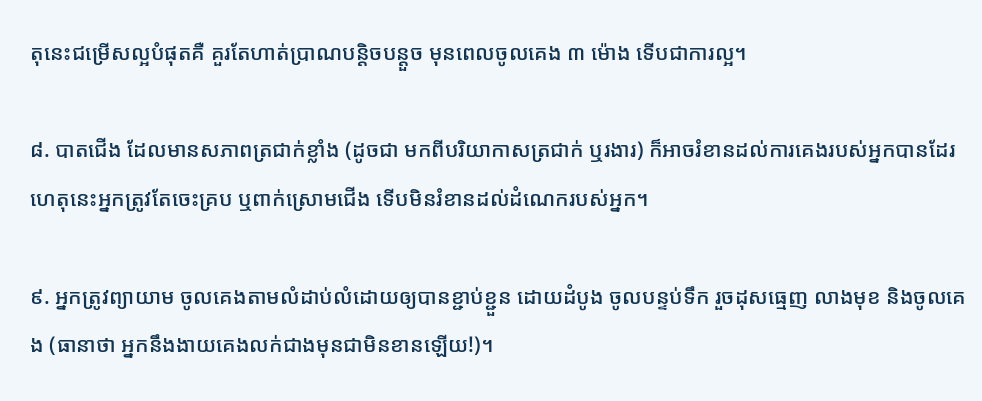តុនេះជម្រើសល្អបំផុតគឺ គួរតែហាត់ប្រាណបន្តិចបន្តួច មុនពេលចូលគេង ៣ ម៉ោង ទើបជាការល្អ។

៨. បាតជើង ដែលមានសភាពត្រជាក់ខ្លាំង (ដូចជា មកពីបរិយាកាសត្រជាក់ ឬរងារ) ក៏អាចរំខានដល់ការគេងរបស់អ្នកបានដែរ ហេតុនេះអ្នកត្រូវតែចេះគ្រប ឬពាក់ស្រោមជើង ទើបមិនរំខានដល់ដំណេករបស់អ្នក។

៩. អ្នកត្រូវព្យាយាម ចូលគេងតាមលំដាប់លំដោយឲ្យបានខ្ជាប់ខ្ជួន ដោយដំបូង ចូលបន្ទប់ទឹក រួចដុសធ្មេញ លាងមុខ និងចូលគេង (ធានាថា អ្នកនឹងងាយគេងលក់ជាងមុនជាមិនខានឡើយ!)។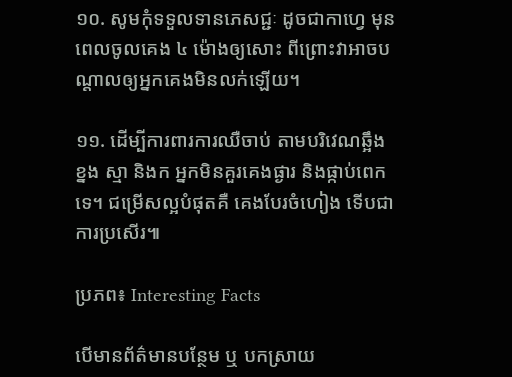១០. សូមកុំទទួលទានភេសជ្ជៈ ដូចជាកាហ្វេ មុនពេលចូលគេង ៤ ម៉ោងឲ្យសោះ ពីព្រោះវាអាចបណ្តាលឲ្យអ្នកគេងមិនលក់ឡើយ។

១១. ដើម្បីការពារការឈឺចាប់ តាមបរិវេណឆ្អឹងខ្នង ស្មា និងក អ្នកមិនគួរគេងផ្ងារ និងផ្កាប់ពេកទេ។ ជម្រើសល្អបំផុតគឺ គេងបែរចំហៀង ទើបជាការប្រសើរ៕

ប្រភព៖ Interesting Facts

បើមានព័ត៌មានបន្ថែម ឬ បកស្រាយ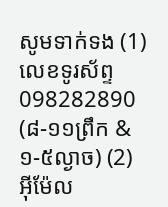សូមទាក់ទង (1) លេខទូរស័ព្ទ 098282890 (៨-១១ព្រឹក & ១-៥ល្ងាច) (2) អ៊ីម៉ែល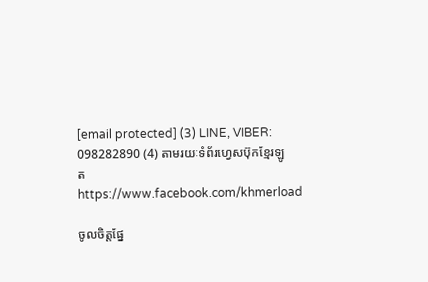[email protected] (3) LINE, VIBER: 098282890 (4) តាមរយៈទំព័រហ្វេសប៊ុកខ្មែរឡូត https://www.facebook.com/khmerload

ចូលចិត្តផ្នែ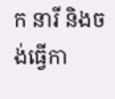ក នារី និងចង់ធ្វើកា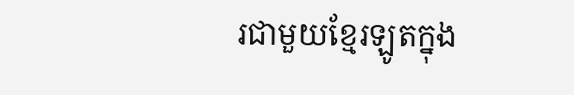រជាមួយខ្មែរឡូតក្នុង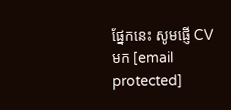ផ្នែកនេះ សូមផ្ញើ CV មក [email protected]